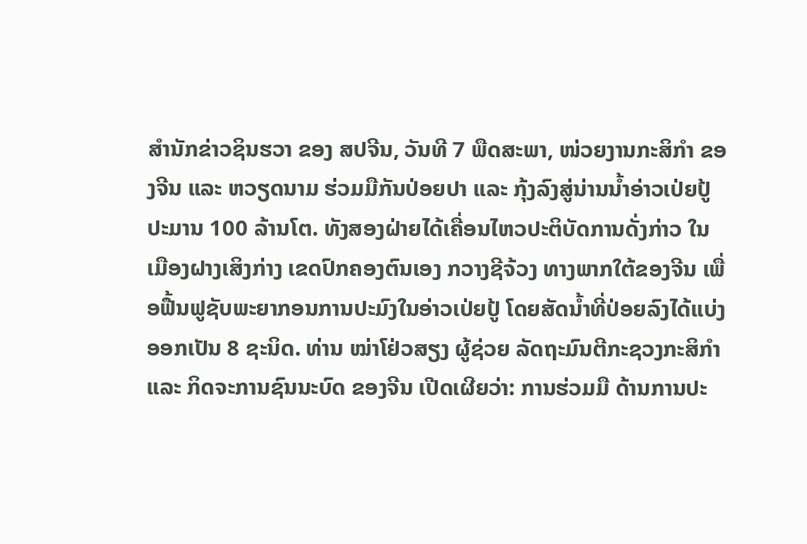ສຳນັກຂ່າວຊິນຮວາ ຂອງ ສປຈີນ, ວັນທີ 7 ພືດສະພາ, ໜ່ວຍງານກະສິກຳ ຂອງຈີນ ແລະ ຫວຽດນາມ ຮ່ວມມືກັນປ່ອຍປາ ແລະ ກຸ້ງລົງສູ່ນ່ານນໍ້າອ່າວເປ່ຍປູ້ ປະມານ 100 ລ້ານໂຕ. ທັງສອງຝ່າຍໄດ້ເຄື່ອນໄຫວປະຕິບັດການດັ່ງກ່າວ ໃນເມືອງຝາງເສິງກ່າງ ເຂດປົກຄອງຕົນເອງ ກວາງຊີຈ້ວງ ທາງພາກໃຕ້ຂອງຈີນ ເພື່ອຟື້ນຟູຊັບພະຍາກອນການປະມົງໃນອ່າວເປ່ຍປູ້ ໂດຍສັດນໍ້າທີ່ປ່ອຍລົງໄດ້ແບ່ງອອກເປັນ 8 ຊະນິດ. ທ່ານ ໝ່າໂຢ່ວສຽງ ຜູ້ຊ່ວຍ ລັດຖະມົນຕີກະຊວງກະສິກຳ ແລະ ກິດຈະການຊົນນະບົດ ຂອງຈີນ ເປີດເຜີຍວ່າ: ການຮ່ວມມື ດ້ານການປະ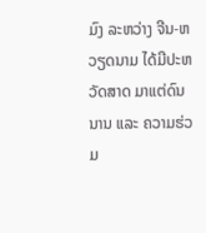ມົງ ລະຫວ່າງ ຈີນ-ຫວຽດນາມ ໄດ້ມີປະຫວັດສາດ ມາແຕ່ດົນນານ ແລະ ຄວາມຮ່ວມ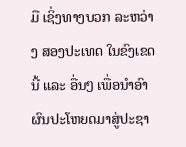ມື ເຊິ່ງທາງບວກ ລະຫວ່າງ ສອງປະເທດ ໃນຂົງເຂດນີ້ ແລະ ອື່ນໆ ເພື່ອນໍາອົາຜົນປະໂຫຍດມາສູ່ປະຊາ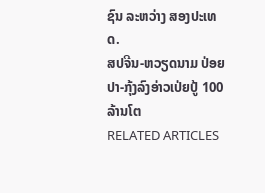ຊົນ ລະຫວ່າງ ສອງປະເທດ.
ສປຈີນ-ຫວຽດນາມ ປ່ອຍປາ-ກຸ້ງລົງອ່າວເປ່ຍປູ້ 100 ລ້ານໂຕ
RELATED ARTICLES